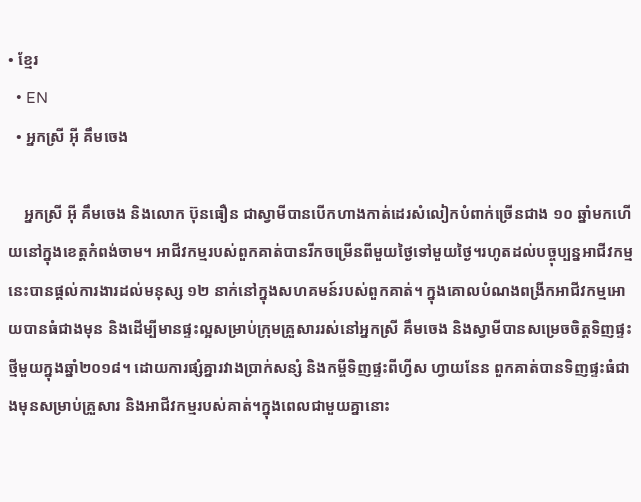• ខ្មែរ
  • EN
  • អ្នកស្រី អ៊ី គឹមចេង

    អ្នកស្រី អ៊ី គឹមចេង និងលោក ប៊ុនធឿន ជាស្វាមីបានបើកហាងកាត់ដេរសំលៀកបំពាក់ច្រើនជាង ១០ ឆ្នាំមកហើយនៅក្នុងខេត្តកំពង់ចាម។ អាជីវកម្មរបស់ពួកគាត់បានរីកចម្រើនពីមួយថ្ងៃទៅមួយថ្ងៃ។រហូតដល់បច្ចុប្បន្នអាជីវកម្មនេះបានផ្តល់ការងារដល់មនុស្ស ១២ នាក់នៅក្នុងសហគមន៍របស់ពួកគាត់។ ក្នុងគោលបំណងពង្រីកអាជីវកម្មអោយបានធំជាងមុន និងដើម្បីមានផ្ទះល្អសម្រាប់ក្រុមគ្រួសាររស់នៅអ្នកស្រី គឹមចេង និងស្វាមីបានសម្រេចចិត្តទិញផ្ទះថ្មីមួយក្នុងឆ្នាំ២០១៨។ ដោយការផ្សំគ្នារវាងប្រាក់សន្សំ និងកម្ចីទិញផ្ទះពីហ្វីស ហ្វាយនែន ពួកគាត់បានទិញផ្ទះធំជាងមុនសម្រាប់គ្រួសារ និងអាជីវកម្មរបស់គាត់។ក្នុងពេលជាមួយគ្នានោះ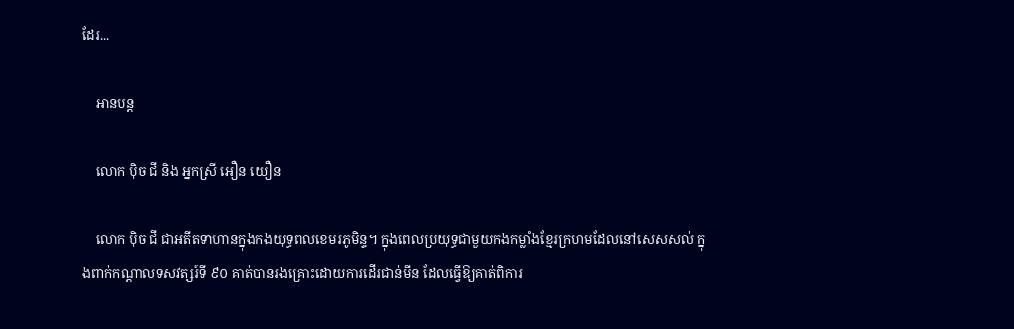ដែរ...

    អានបន្ត

    លោក ប៉ិច ជី និង អ្នកស្រី អឿន យឿន

    លោក ប៉ិច ជី ជាអតីតទាហានក្នុងកងយុទ្ធពលខេមរភូមិន្ទ។ ក្នុងពេលប្រយុទ្ធជាមួយកងកម្លាំងខ្មែរក្រហមដែលនៅសេសសល់ ក្នុងពាក់កណ្ដាលទសវត្សរ៍ទី ៩០ គាត់បានរងគ្រោះដោយការដើរជាន់មីន ដែលធ្វើឱ្យគាត់ពិការ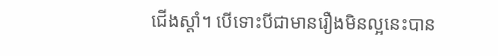ជើងស្ដាំ។ បើទោះបីជាមានរឿងមិនល្អនេះបាន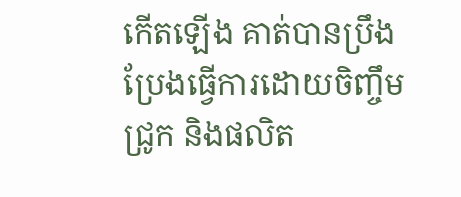កើតឡើង គាត់បានប្រឹងប្រែងធ្វើការដោយចិញ្ចឹមជ្រូក និងផលិត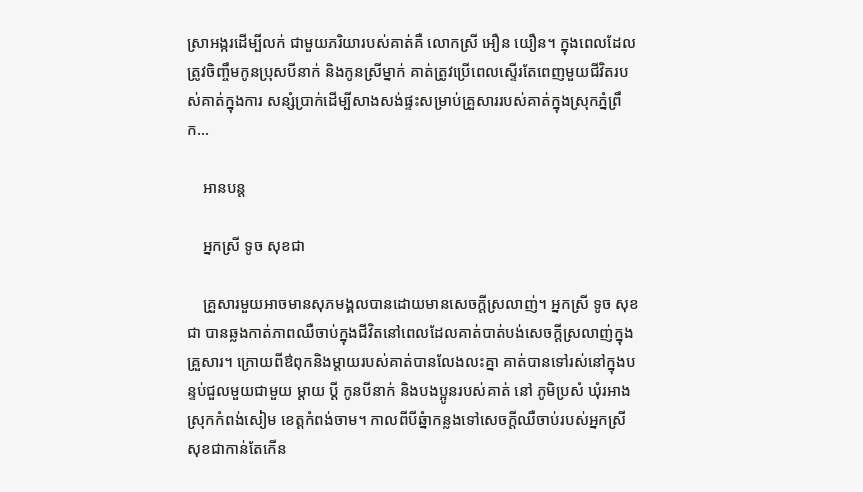ស្រាអង្ករដើម្បីលក់ ជាមួយភរិយារបស់គាត់គឺ លោកស្រី អឿន យឿន។ ក្នុងពេលដែលត្រូវចិញ្ចឹមកូនប្រុសបីនាក់ និងកូនស្រីម្នាក់ គាត់ត្រូវប្រើពេលស្ទើរតែពេញមួយជីវិតរបស់គាត់ក្នុងការ សន្សំប្រាក់ដើម្បីសាងសង់ផ្ទះសម្រាប់គ្រួសាររបស់គាត់ក្នុងស្រុកភ្នំព្រឹក...

    អានបន្ត

    អ្នកស្រី ទូច សុខជា

    គ្រួសារមួយអាចមានសុភមង្គលបានដោយមានសេចក្តីស្រលាញ់។ អ្នកស្រី ទូច សុខជា បានឆ្លងកាត់ភាពឈឺចាប់ក្នុងជីវិតនៅពេលដែលគាត់បាត់បង់សេចក្តីស្រលាញ់ក្នុងគ្រួសារ។ ក្រោយពីឳពុកនិងម្តាយរបស់គាត់បានលែងលះគ្នា គាត់បានទៅរស់នៅក្នុងបន្ទប់ជួលមួយជាមួយ ម្តាយ ប្តី កូនបីនាក់ និងបងប្អូនរបស់គាត់ នៅ ភូមិប្រសំ ឃុំរអាង ស្រុកកំពង់សៀម ខេត្តកំពង់ចាម។ កាលពីបីឆ្នំាកន្លងទៅសេចក្តីឈឺចាប់របស់អ្នកស្រី សុខជាកាន់តែកើន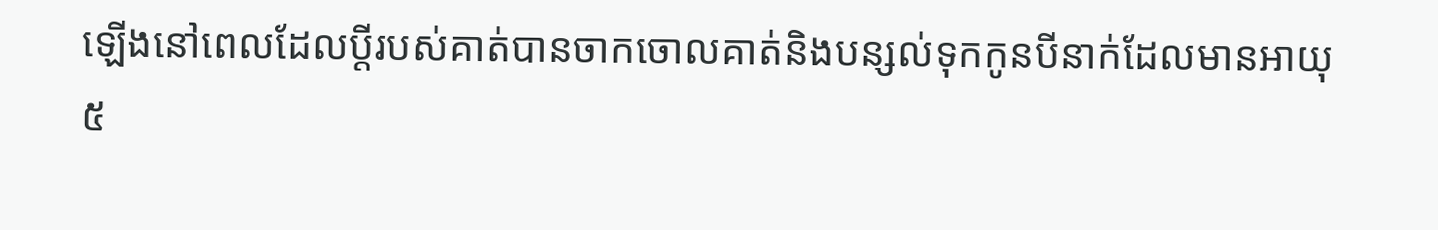ឡើងនៅពេលដែលប្តីរបស់គាត់បានចាកចោលគាត់និងបន្សល់ទុកកូនបីនាក់ដែលមានអាយុ ៥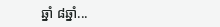ឆ្នាំ ៨ឆ្នាំ...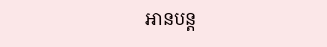អានបន្ត